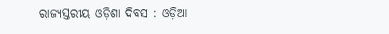ରାଜ୍ୟସ୍ତରୀୟ ଓଡ଼ିଶା ଦିବସ : ଓଡ଼ିଆ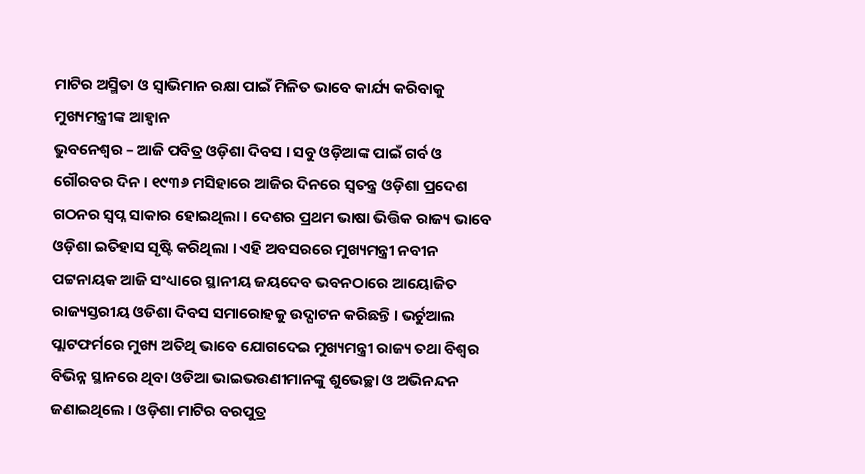ମାଟିର ଅସ୍ମିତା ଓ ସ୍ୱାଭିମାନ ରକ୍ଷା ପାଇଁ ମିଳିତ ଭାବେ କାର୍ଯ୍ୟ କରିବାକୁ ମୁଖ୍ୟମନ୍ତ୍ରୀଙ୍କ ଆହ୍ୱାନ
ଭୁବନେଶ୍ୱର – ଆଜି ପବିତ୍ର ଓଡ଼ିଶା ଦିବସ । ସବୁ ଓଡ଼ିଆଙ୍କ ପାଇଁ ଗର୍ବ ଓ ଗୌରବର ଦିନ । ୧୯୩୬ ମସିହାରେ ଆଜିର ଦିନରେ ସ୍ଵତନ୍ତ୍ର ଓଡ଼ିଶା ପ୍ରଦେଶ ଗଠନର ସ୍ଵପ୍ନ ସାକାର ହୋଇଥିଲା । ଦେଶର ପ୍ରଥମ ଭାଷା ଭିତ୍ତିକ ରାଜ୍ୟ ଭାବେ ଓଡ଼ିଶା ଇତିହାସ ସୃଷ୍ଟି କରିଥିଲା । ଏହି ଅବସରରେ ମୁଖ୍ୟମନ୍ତ୍ରୀ ନବୀନ ପଟ୍ଟନାୟକ ଆଜି ସଂଧ୍ୟାରେ ସ୍ଥାନୀୟ ଜୟଦେବ ଭବନଠାରେ ଆୟୋଜିତ ରାଜ୍ୟସ୍ତରୀୟ ଓଡିଶା ଦିବସ ସମାରୋହକୁ ଉଦ୍ଘାଟନ କରିଛନ୍ତି । ଭର୍ଚୁଆଲ ପ୍ଲାଟଫର୍ମରେ ମୁଖ୍ୟ ଅତିଥି ଭାବେ ଯୋଗଦେଇ ମୁଖ୍ୟମନ୍ତ୍ରୀ ରାଜ୍ୟ ତଥା ବିଶ୍ୱର ବିଭିନ୍ନ ସ୍ଥାନରେ ଥିବା ଓଡିଆ ଭାଇଭଉଣୀମାନଙ୍କୁ ଶୁଭେଚ୍ଛା ଓ ଅଭିନନ୍ଦନ ଜଣାଇଥିଲେ । ଓଡ଼ିଶା ମାଟିର ବରପୁତ୍ର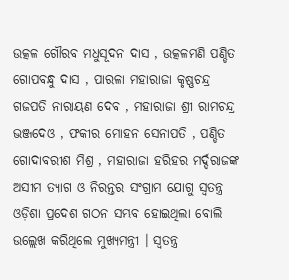ଉତ୍କଳ ଗୌରବ ମଧୁସୂଦନ ଦାସ , ଉତ୍କଳମଣି ପଣ୍ଡିତ ଗୋପବନ୍ଧୁ ଦାସ , ପାରଳା ମହାରାଜା କୃଷ୍ଣଚନ୍ଦ୍ର ଗଜପତି ନାରାୟଣ ଦେବ , ମହାରାଜା ଶ୍ରୀ ରାମଚନ୍ଦ୍ର ଭଞ୍ଜଦେଓ , ଫକୀର ମୋହନ ସେନାପତି , ପଣ୍ଡିତ ଗୋଦାବରୀଶ ମିଶ୍ର , ମହାରାଜା ହରିହର ମର୍ଦ୍ଦରାଜଙ୍କ ଅସୀମ ତ୍ୟାଗ ଓ ନିରନ୍ତର ସଂଗ୍ରାମ ଯୋଗୁ ସ୍ଵତନ୍ତ୍ର ଓଡ଼ିଶା ପ୍ରଦେଶ ଗଠନ ସମ୍ଭବ ହୋଇଥିଲା ବୋଲି ଉଲ୍ଲେଖ କରିଥିଲେ ମୁଖ୍ୟମନ୍ତ୍ରୀ । ସ୍ଵତନ୍ତ୍ର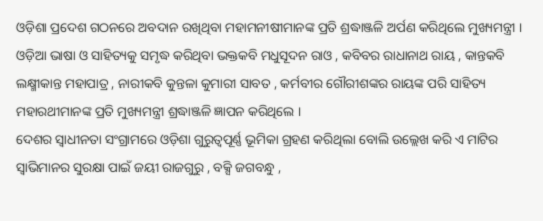ଓଡ଼ିଶା ପ୍ରଦେଶ ଗଠନରେ ଅବଦାନ ରଖିଥିବା ମହାମନୀଷୀମାନଙ୍କ ପ୍ରତି ଶ୍ରଦ୍ଧାଞ୍ଜଳି ଅର୍ପଣ କରିଥିଲେ ମୁଖ୍ୟମନ୍ତ୍ରୀ ।
ଓଡ଼ିଆ ଭାଷା ଓ ସାହିତ୍ୟକୁ ସମୃଦ୍ଧ କରିଥିବା ଭକ୍ତକବି ମଧୁସୂଦନ ରାଓ , କବିବର ରାଧାନାଥ ରାୟ , କାନ୍ତକବି ଲକ୍ଷ୍ମୀକାନ୍ତ ମହାପାତ୍ର , ନାରୀକବି କୁନ୍ତଳା କୁମାରୀ ସାବତ , କର୍ମବୀର ଗୌରୀଶଙ୍କର ରାୟଙ୍କ ପରି ସାହିତ୍ୟ ମହାରଥୀମାନଙ୍କ ପ୍ରତି ମୁଖ୍ୟମନ୍ତ୍ରୀ ଶ୍ରଦ୍ଧାଞ୍ଜଳି ଜ୍ଞାପନ କରିଥିଲେ ।
ଦେଶର ସ୍ଵାଧୀନତା ସଂଗ୍ରାମରେ ଓଡ଼ିଶା ଗୁରୁତ୍ଵପୂର୍ଣ୍ଣ ଭୂମିକା ଗ୍ରହଣ କରିଥିଲା ବୋଲି ଉଲ୍ଲେଖ କରି ଏ ମାଟିର ସ୍ଵାଭିମାନର ସୁରକ୍ଷା ପାଇଁ ଜୟୀ ରାଜଗୁରୁ , ବକ୍ସି ଜଗବନ୍ଧୁ ,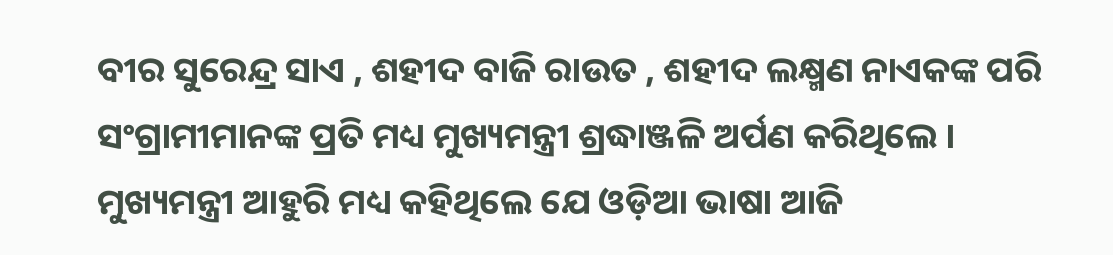ବୀର ସୁରେନ୍ଦ୍ର ସାଏ , ଶହୀଦ ବାଜି ରାଉତ , ଶହୀଦ ଲକ୍ଷ୍ମଣ ନାଏକଙ୍କ ପରି ସଂଗ୍ରାମୀମାନଙ୍କ ପ୍ରତି ମଧ୍ୟ ମୁଖ୍ୟମନ୍ତ୍ରୀ ଶ୍ରଦ୍ଧାଞ୍ଜଳି ଅର୍ପଣ କରିଥିଲେ । ମୁଖ୍ୟମନ୍ତ୍ରୀ ଆହୁରି ମଧ୍ୟ କହିଥିଲେ ଯେ ଓଡ଼ିଆ ଭାଷା ଆଜି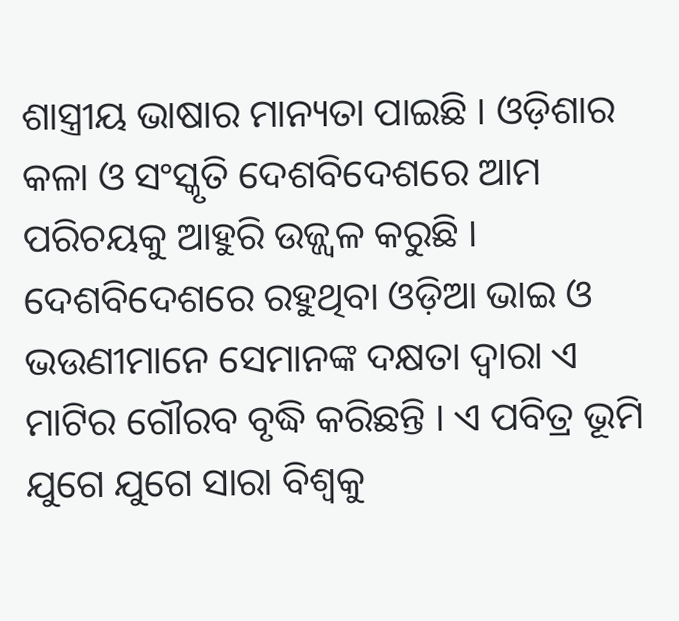ଶାସ୍ତ୍ରୀୟ ଭାଷାର ମାନ୍ୟତା ପାଇଛି । ଓଡ଼ିଶାର କଳା ଓ ସଂସ୍କୃତି ଦେଶବିଦେଶରେ ଆମ ପରିଚୟକୁ ଆହୁରି ଉଜ୍ଜ୍ଵଳ କରୁଛି । ଦେଶବିଦେଶରେ ରହୁଥିବା ଓଡ଼ିଆ ଭାଇ ଓ ଭଉଣୀମାନେ ସେମାନଙ୍କ ଦକ୍ଷତା ଦ୍ଵାରା ଏ ମାଟିର ଗୌରବ ବୃଦ୍ଧି କରିଛନ୍ତି । ଏ ପବିତ୍ର ଭୂମି ଯୁଗେ ଯୁଗେ ସାରା ବିଶ୍ୱକୁ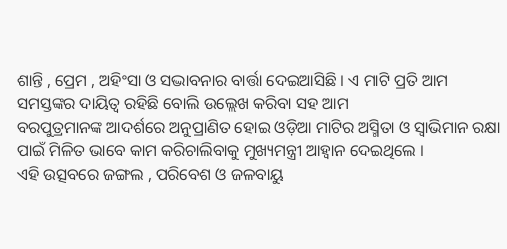ଶାନ୍ତି , ପ୍ରେମ , ଅହିଂସା ଓ ସଦ୍ଭାବନାର ବାର୍ତ୍ତା ଦେଇଆସିଛି । ଏ ମାଟି ପ୍ରତି ଆମ ସମସ୍ତଙ୍କର ଦାୟିତ୍ଵ ରହିଛି ବୋଲି ଉଲ୍ଲେଖ କରିବା ସହ ଆମ
ବରପୁତ୍ରମାନଙ୍କ ଆଦର୍ଶରେ ଅନୁପ୍ରାଣିତ ହୋଇ ଓଡ଼ିଆ ମାଟିର ଅସ୍ମିତା ଓ ସ୍ଵାଭିମାନ ରକ୍ଷା ପାଇଁ ମିଳିତ ଭାବେ କାମ କରିଚାଲିବାକୁ ମୁଖ୍ୟମନ୍ତ୍ରୀ ଆହ୍ଵାନ ଦେଇଥିଲେ ।
ଏହି ଉତ୍ସବରେ ଜଙ୍ଗଲ , ପରିବେଶ ଓ ଜଳବାୟୁ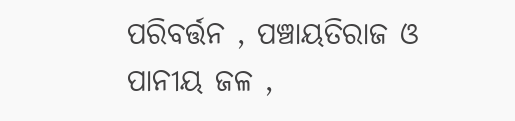ପରିବର୍ତ୍ତନ , ପଞ୍ଚାୟତିରାଜ ଓ ପାନୀୟ ଜଳ ,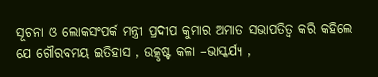ସୂଚନା ଓ ଲୋକସଂପର୍କ ମନ୍ତ୍ରୀ ପ୍ରଦୀପ କୁମାର ଅମାତ ସଭାପତିତ୍ଵ କରି କହିଲେ ଯେ ଗୌରବମୟ ଇତିହାସ , ଉତ୍କୃଷ୍ଟ କଳା –ଭାସ୍କର୍ଯ୍ୟ ,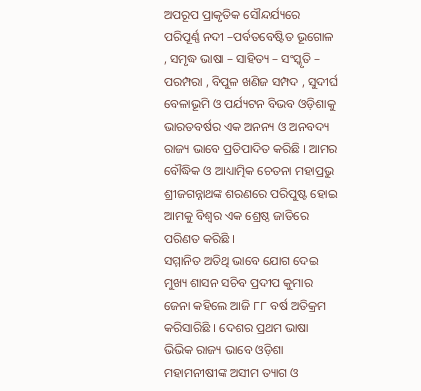ଅପରୂପ ପ୍ରାକୃତିକ ସୌନ୍ଦର୍ଯ୍ୟରେ ପରିପୂର୍ଣ୍ଣ ନଦୀ –ପର୍ବତବେଷ୍ଟିତ ଭୂଗୋଳ , ସମୃଦ୍ଧ ଭାଷା – ସାହିତ୍ୟ – ସଂସ୍କୃତି – ପରମ୍ପରା , ବିପୁଳ ଖଣିଜ ସମ୍ପଦ , ସୁଦୀର୍ଘ ବେଳାଭୂମି ଓ ପର୍ଯ୍ୟଟନ ବିଭବ ଓଡ଼ିଶାକୁ ଭାରତବର୍ଷର ଏକ ଅନନ୍ୟ ଓ ଅନବଦ୍ୟ ରାଜ୍ୟ ଭାବେ ପ୍ରତିପାଦିତ କରିଛି । ଆମର ବୌଦ୍ଧିକ ଓ ଆଧ୍ୟାତ୍ମିକ ଚେତନା ମହାପ୍ରଭୁ ଶ୍ରୀଜଗନ୍ନାଥଙ୍କ ଶରଣରେ ପରିପୁଷ୍ଟ ହୋଇ ଆମକୁ ବିଶ୍ୱର ଏକ ଶ୍ରେଷ୍ଠ ଜାତିରେ ପରିଣତ କରିଛି ।
ସମ୍ମାନିତ ଅତିଥି ଭାବେ ଯୋଗ ଦେଇ ମୁଖ୍ୟ ଶାସନ ସଚିବ ପ୍ରଦୀପ କୁମାର ଜେନା କହିଲେ ଆଜି ୮୮ ବର୍ଷ ଅତିକ୍ରମ କରିସାରିଛି । ଦେଶର ପ୍ରଥମ ଭାଷା ଭିଭିକ ରାଜ୍ୟ ଭାବେ ଓଡ଼ିଶା ମହାମନୀଷୀଙ୍କ ଅସୀମ ତ୍ୟାଗ ଓ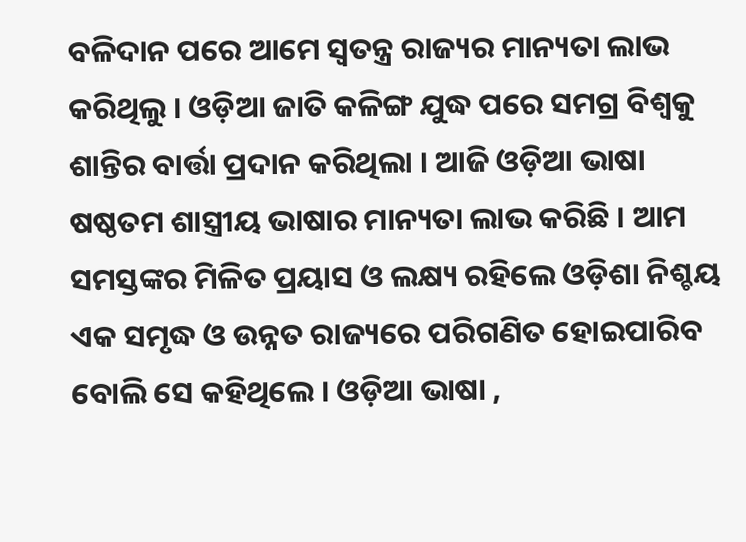ବଳିଦାନ ପରେ ଆମେ ସ୍ଵତନ୍ତ୍ର ରାଜ୍ୟର ମାନ୍ୟତା ଲାଭ କରିଥିଲୁ । ଓଡ଼ିଆ ଜାତି କଳିଙ୍ଗ ଯୁଦ୍ଧ ପରେ ସମଗ୍ର ବିଶ୍ଵକୁ ଶାନ୍ତିର ବାର୍ତ୍ତା ପ୍ରଦାନ କରିଥିଲା । ଆଜି ଓଡ଼ିଆ ଭାଷା ଷଷ୍ଠତମ ଶାସ୍ତ୍ରୀୟ ଭାଷାର ମାନ୍ୟତା ଲାଭ କରିଛି । ଆମ ସମସ୍ତଙ୍କର ମିଳିତ ପ୍ରୟାସ ଓ ଲକ୍ଷ୍ୟ ରହିଲେ ଓଡ଼ିଶା ନିଶ୍ଚୟ ଏକ ସମୃଦ୍ଧ ଓ ଉନ୍ନତ ରାଜ୍ୟରେ ପରିଗଣିତ ହୋଇପାରିବ ବୋଲି ସେ କହିଥିଲେ । ଓଡ଼ିଆ ଭାଷା ,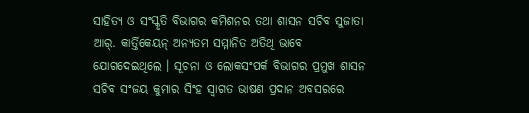ସାହିତ୍ୟ ଓ ସଂସ୍କୃତି ବିଭାଗର କମିଶନର ତଥା ଶାସନ ସଚିବ ସୁଜାତା ଆର୍. କାର୍ତ୍ତିକେୟନ୍ ଅନ୍ୟତମ ସମ୍ମାନିତ ଅତିଥି ଭାବେ ଯୋଗଦେଇଥିଲେ । ସୂଚନା ଓ ଲୋକସଂପର୍କ ବିଭାଗର ପ୍ରମୁଖ ଶାସନ ସଚିବ ସଂଜୟ କୁମାର ସିଂହ ସ୍ଵାଗତ ଭାଷଣ ପ୍ରଦାନ ଅବସରରେ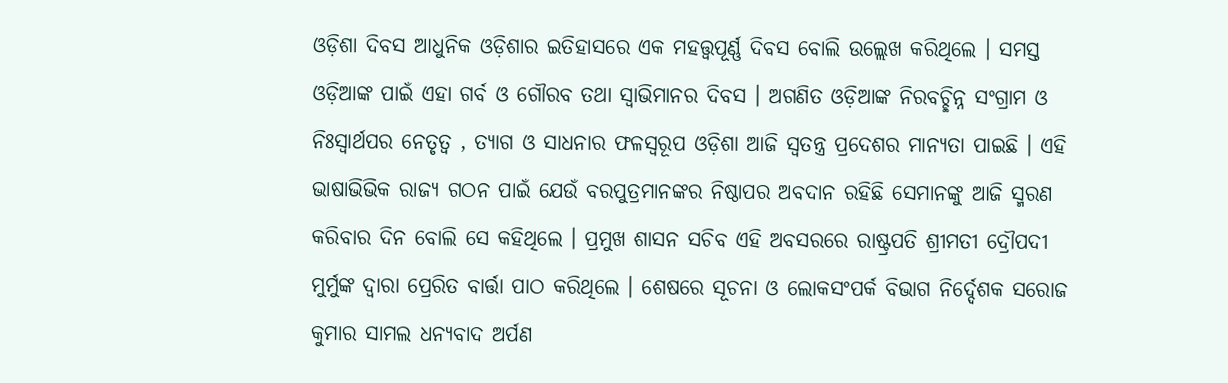ଓଡ଼ିଶା ଦିବସ ଆଧୁନିକ ଓଡ଼ିଶାର ଇତିହାସରେ ଏକ ମହତ୍ତ୍ଵପୂର୍ଣ୍ଣ ଦିବସ ବୋଲି ଉଲ୍ଲେଖ କରିଥିଲେ । ସମସ୍ତ ଓଡ଼ିଆଙ୍କ ପାଇଁ ଏହା ଗର୍ବ ଓ ଗୌରବ ତଥା ସ୍ଵାଭିମାନର ଦିବସ । ଅଗଣିତ ଓଡ଼ିଆଙ୍କ ନିରବଚ୍ଛିନ୍ନ ସଂଗ୍ରାମ ଓ ନିଃସ୍ୱାର୍ଥପର ନେତୃତ୍ୱ , ତ୍ୟାଗ ଓ ସାଧନାର ଫଳସ୍ଵରୂପ ଓଡ଼ିଶା ଆଜି ସ୍ୱତନ୍ତ୍ର ପ୍ରଦେଶର ମାନ୍ୟତା ପାଇଛି । ଏହି ଭାଷାଭିଭିକ ରାଜ୍ୟ ଗଠନ ପାଇଁ ଯେଉଁ ବରପୁତ୍ରମାନଙ୍କର ନିଷ୍ଠାପର ଅବଦାନ ରହିଛି ସେମାନଙ୍କୁ ଆଜି ସ୍ମରଣ କରିବାର ଦିନ ବୋଲି ସେ କହିଥିଲେ । ପ୍ରମୁଖ ଶାସନ ସଚିବ ଏହି ଅବସରରେ ରାଷ୍ଟ୍ରପତି ଶ୍ରୀମତୀ ଦ୍ରୌପଦୀ ମୁର୍ମୁଙ୍କ ଦ୍ଵାରା ପ୍ରେରିତ ବାର୍ତ୍ତା ପାଠ କରିଥିଲେ । ଶେଷରେ ସୂଚନା ଓ ଲୋକସଂପର୍କ ବିଭାଗ ନିର୍ଦ୍ଦେଶକ ସରୋଜ କୁମାର ସାମଲ ଧନ୍ୟବାଦ ଅର୍ପଣ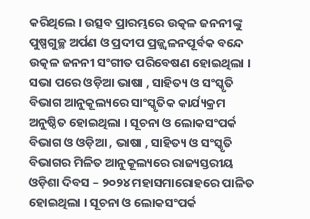କରିଥିଲେ । ଉତ୍ସବ ପ୍ରାରମ୍ଭରେ ଉତ୍କଳ ଜନନୀଙ୍କୁ ପୁଷ୍ପଗୁଚ୍ଛ ଅର୍ପଣ ଓ ପ୍ରଦୀପ ପ୍ରଜ୍ଜ୍ଵଳନପୂର୍ବକ ବନ୍ଦେ ଉତ୍କଳ ଜନନୀ ସଂଗୀତ ପରିବେଷଣ ହୋଇଥିଲା । ସଭା ପରେ ଓଡ଼ିଆ ଭାଷା , ସାହିତ୍ୟ ଓ ସଂସ୍କୃତି ବିଭାଗ ଆନୁକୂଲ୍ୟରେ ସାଂସ୍କୃତିକ କାର୍ଯ୍ୟକ୍ରମ ଅନୁଷ୍ଠିତ ହୋଇଥିଲା । ସୂଚନା ଓ ଲୋକସଂପର୍କ ବିଭାଗ ଓ ଓଡ଼ିଆ , ଭାଷା , ସାହିତ୍ୟ ଓ ସଂସ୍କୃତି ବିଭାଗର ମିଳିତ ଆନୁକୂଲ୍ୟରେ ରାଜ୍ୟସ୍ତରୀୟ ଓଡ଼ିଶା ଦିବସ – ୨୦୨୪ ମହାସମାରୋହରେ ପାଳିତ ହୋଇଥିଲା । ସୂଚନା ଓ ଲୋକସଂପର୍କ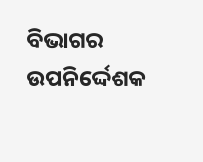ବିଭାଗର ଉପନିର୍ଦ୍ଦେଶକ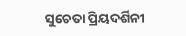ସୁଚେତା ପ୍ରିୟଦର୍ଶିନୀ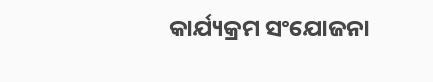କାର୍ଯ୍ୟକ୍ରମ ସଂଯୋଜନା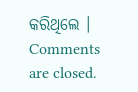କରିଥିଲେ ।
Comments are closed.